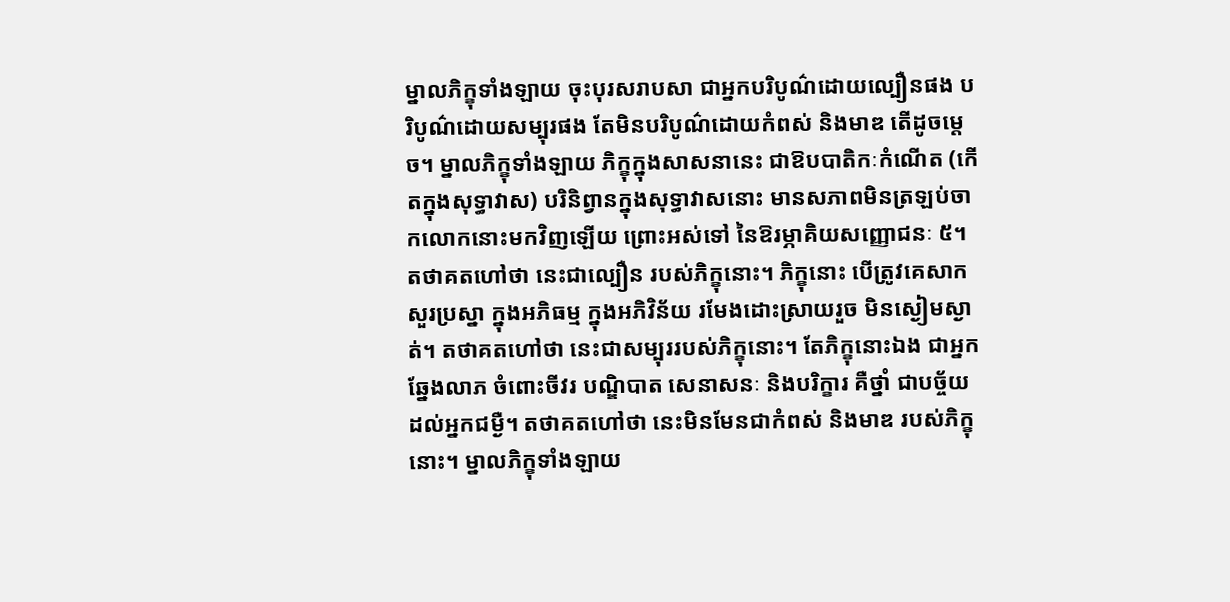ម្នាលភិក្ខុទាំងឡាយ ចុះបុរសរាបសា ជាអ្នកបរិបូណ៌ដោយល្បឿនផង បរិបូណ៌ដោយសម្បុរផង តែមិនបរិបូណ៌ដោយកំពស់ និងមាឌ តើដូចម្តេច។ ម្នាលភិក្ខុទាំងឡាយ ភិក្ខុក្នុងសាសនានេះ ជាឱបបាតិកៈកំណើត (កើតក្នុងសុទ្ធាវាស) បរិនិព្វានក្នុងសុទ្ធាវាសនោះ មានសភាពមិនត្រឡប់ចាកលោកនោះមកវិញឡើយ ព្រោះអស់ទៅ នៃឱរម្ភាគិយសញ្ញោជនៈ ៥។ តថាគតហៅថា នេះជាល្បឿន របស់ភិក្ខុនោះ។ ភិក្ខុនោះ បើត្រូវគេសាកសួរប្រស្នា ក្នុងអភិធម្ម ក្នុងអភិវិន័យ រមែងដោះស្រាយរួច មិនស្ងៀមស្ងាត់។ តថាគតហៅថា នេះជាសម្បុររបស់ភិក្ខុនោះ។ តែភិក្ខុនោះឯង ជាអ្នកឆ្នែងលាភ ចំពោះចីវរ បណ្ឌិបាត សេនាសនៈ និងបរិក្ខារ គឺថ្នាំ ជាបច្ច័យដល់អ្នកជម្ងឺ។ តថាគតហៅថា នេះមិនមែនជាកំពស់ និងមាឌ របស់ភិក្ខុនោះ។ ម្នាលភិក្ខុទាំងឡាយ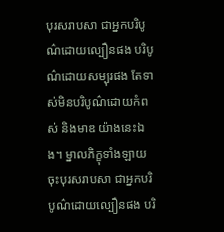បុរសរាបសា ជាអ្នកបរិបូណ៌ដោយល្បឿនផង បរិបូណ៌ដោយសម្បុរផង តែទាស់មិនបរិបូណ៌ដោយកំពស់ និងមាឌ យ៉ាងនេះឯង។ ម្នាលភិក្ខុទាំងឡាយ ចុះបុរសរាបសា ជាអ្នកបរិបូណ៌ដោយល្បឿនផង បរិ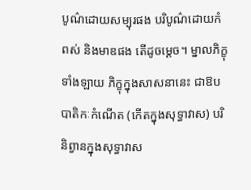បូណ៌ដោយសម្បុរផង បរិបូណ៌ដោយកំពស់ និងមាឌផង តើដូចម្តេច។ ម្នាលភិក្ខុទាំងឡាយ ភិក្ខុក្នុងសាសនានេះ ជាឱបបាតិកៈកំណើត (កើតក្នុងសុទ្ធាវាស) បរិនិព្វានក្នុងសុទ្ធាវាស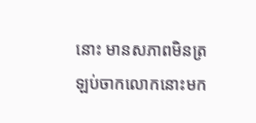នោះ មានសភាពមិនត្រឡប់ចាកលោកនោះមក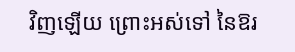វិញឡើយ ព្រោះអស់ទៅ នៃឱរ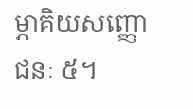ម្ភាគិយសញ្ញោជនៈ ៥។